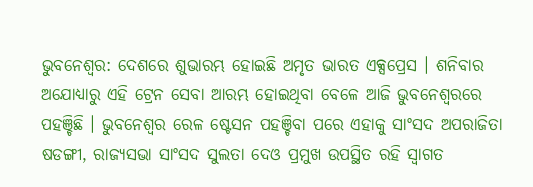ଭୁବନେଶ୍ବର: ଦେଶରେ ଶୁଭାରମ୍ଭ ହୋଇଛି ଅମୃତ ଭାରତ ଏକ୍ସପ୍ରେସ । ଶନିବାର ଅଯୋଧ୍ୟାରୁ ଏହି ଟ୍ରେନ ସେବା ଆରମ୍ଭ ହୋଇଥିବା ବେଳେ ଆଜି ଭୁବନେଶ୍ବରରେ ପହଞ୍ଚିଛି । ଭୁବନେଶ୍ବର ରେଳ ଷ୍ଟେସନ ପହଞ୍ଚିବା ପରେ ଏହାକୁ ସାଂସଦ ଅପରାଜିତା ଷଡଙ୍ଗୀ, ରାଜ୍ୟସଭା ସାଂସଦ ସୁଲତା ଦେଓ ପ୍ରମୁଖ ଉପସ୍ଥିତ ରହି ସ୍ବାଗତ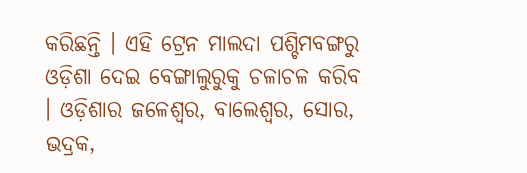କରିଛନ୍ତି । ଏହି ଟ୍ରେନ ମାଲଦା ପଶ୍ଚିମବଙ୍ଗରୁ ଓଡ଼ିଶା ଦେଇ ବେଙ୍ଗାଲୁରୁକୁ ଚଳାଚଳ କରିବ । ଓଡ଼ିଶାର ଜଳେଶ୍ବର, ବାଲେଶ୍ବର, ସୋର, ଭଦ୍ରକ,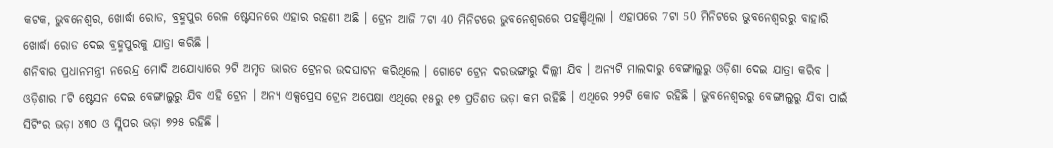କଟକ, ଭୁବନେଶ୍ୱର, ଖୋର୍ଦ୍ଧା ରୋଡ, ବ୍ରହ୍ମପୁର ରେଳ ଷ୍ଟେସନରେ ଏହାର ରହଣୀ ଅଛି । ଟ୍ରେନ ଆଜି 7ଟା 40 ମିନିଟରେ ଭୁବନେଶ୍ବରରେ ପହଞ୍ଚିଥିଲା । ଏହାପରେ 7ଟା 50 ମିନିଟରେ ଭୁବନେଶ୍ବରରୁ ବାହାରି ଖୋର୍ଦ୍ଧା ରୋଡ ଦେଇ ବ୍ରହ୍ମପୁରକୁ ଯାତ୍ରା କରିଛି ।
ଶନିବାର ପ୍ରଧାନମନ୍ତ୍ରୀ ନରେନ୍ଦ୍ର ମୋଦି ଅଯୋଧ୍ୟାରେ ୨ଟି ଅମୃତ ଭାରତ ଟ୍ରେନର ଉଦଘାଟନ କରିଥିଲେ । ଗୋଟେ ଟ୍ରେନ ଦରଭଙ୍ଗାରୁ ଦିଲ୍ଲୀ ଯିବ । ଅନ୍ୟଟି ମାଲଦାରୁ ବେଙ୍ଗାଲୁରୁ ଓଡ଼ିଶା ଦେଇ ଯାତ୍ରା କରିବ । ଓଡ଼ିଶାର ୮ଟି ଷ୍ଟେସନ ଦେଇ ବେଙ୍ଗାଲୁରୁ ଯିବ ଏହି ଟ୍ରେନ । ଅନ୍ୟ ଏକ୍ସପ୍ରେସ ଟ୍ରେନ ଅପେକ୍ଷା ଏଥିରେ ୧୫ରୁ ୧୭ ପ୍ରତିଶତ ଭଡ଼ା କମ ରହିଛି । ଏଥିରେ ୨୨ଟି କୋଚ ରହିଛି । ଭୁବନେଶ୍ୱରରୁ ବେଙ୍ଗାଲୁରୁ ଯିବା ପାଇଁ ସିଟିଂର ଭଡ଼ା ୪୩୦ ଓ ସ୍ଲିପର ଭଡ଼ା ୭୨୫ ରହିଛି ।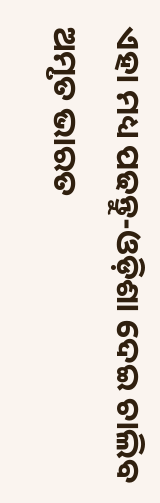ଏହା ମଧ୍ୟ ପଢନ୍ତୁ-ଓଡ଼ିଶା ଦେଇ ଚାଲିବ ଅମୃତ ଭାରତ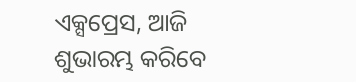ଏକ୍ସପ୍ରେସ, ଆଜି ଶୁଭାରମ୍ଭ କରିବେ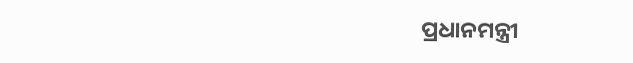ପ୍ରଧାନମନ୍ତ୍ରୀ